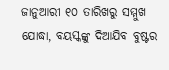ଜାନୁଆରୀ ୧୦ ତାରିଖରୁ ସମ୍ମୁଖ ଯୋଦ୍ଧା, ବୟସ୍କଙ୍କୁ ଦିଆଯିବ ବୁଷ୍ଟର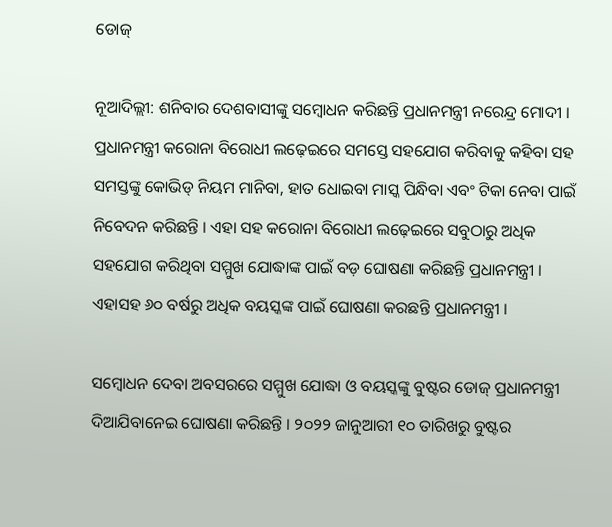ଡୋଜ୍

ନୂଆଦିଲ୍ଲୀ: ଶନିବାର ଦେଶବାସୀଙ୍କୁ ସମ୍ବୋଧନ କରିଛନ୍ତି ପ୍ରଧାନମନ୍ତ୍ରୀ ନରେନ୍ଦ୍ର ମୋଦୀ । ପ୍ରଧାନମନ୍ତ୍ରୀ କରୋନା ବିରୋଧୀ ଲଢ଼େଇରେ ସମସ୍ତେ ସହଯୋଗ କରିବାକୁ କହିବା ସହ ସମସ୍ତଙ୍କୁ କୋଭିଡ୍ ନିୟମ ମାନିବା, ହାତ ଧୋଇବା ମାସ୍କ ପିନ୍ଧିବା ଏବଂ ଟିକା ନେବା ପାଇଁ ନିବେଦନ କରିଛନ୍ତି । ଏହା ସହ କରୋନା ବିରୋଧୀ ଲଢ଼େଇରେ ସବୁଠାରୁ ଅଧିକ ସହଯୋଗ କରିଥିବା ସମ୍ମୁଖ ଯୋଦ୍ଧାଙ୍କ ପାଇଁ ବଡ଼ ଘୋଷଣା କରିଛନ୍ତି ପ୍ରଧାନମନ୍ତ୍ରୀ । ଏହାସହ ୬୦ ବର୍ଷରୁ ଅଧିକ ବୟସ୍କଙ୍କ ପାଇଁ ଘୋଷଣା କରଛନ୍ତି ପ୍ରଧାନମନ୍ତ୍ରୀ ।

ସମ୍ବୋଧନ ଦେବା ଅବସରରେ ସମ୍ମୁଖ ଯୋଦ୍ଧା ଓ ବୟସ୍କଙ୍କୁ ବୁଷ୍ଟର ଡୋଜ୍ ପ୍ରଧାନମନ୍ତ୍ରୀ ଦିଆଯିବାନେଇ ଘୋଷଣା କରିଛନ୍ତି । ୨୦୨୨ ଜାନୁଆରୀ ୧୦ ତାରିଖରୁ ବୁଷ୍ଟର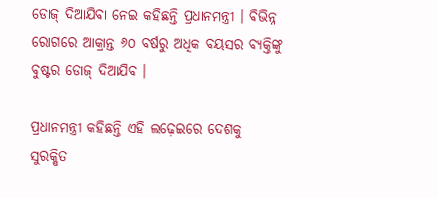ଡୋଜ୍ ଦିଆଯିବା ନେଇ କହିଛନ୍ତି ପ୍ରଧାନମନ୍ତ୍ରୀ । ବିଭିନ୍ନ ରୋଗରେ ଆକ୍ରାନ୍ତ ୬୦ ବର୍ଷରୁ ଅଧିକ ବୟସର ବ୍ୟକ୍ତିଙ୍କୁ ବୁଷ୍ଟର ଡୋଜ୍ ଦିଆଯିବ ।

ପ୍ରଧାନମନ୍ତ୍ରୀ କହିଛନ୍ତି ଏହି ଲଢ଼େଇରେ ଦେଶକୁ ସୁରକ୍ଷିତ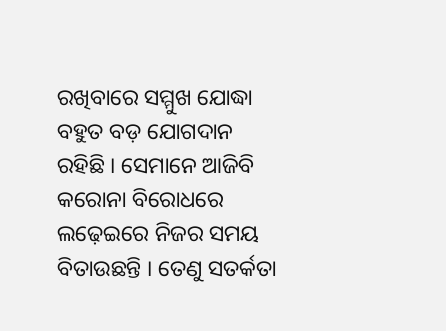ରଖିବାରେ ସମ୍ମୁଖ ଯୋଦ୍ଧା ବହୁତ ବଡ଼ ଯୋଗଦାନ ରହିଛି । ସେମାନେ ଆଜିବି କରୋନା ବିରୋଧରେ ଲଢ଼େଇରେ ନିଜର ସମୟ ବିତାଉଛନ୍ତି । ତେଣୁ ସତର୍କତା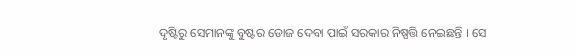ଦୃଷ୍ଟିରୁ ସେମାନଙ୍କୁ ବୁଷ୍ଟର ଡୋଜ ଦେବା ପାଇଁ ସରକାର ନିଷ୍ପତ୍ତି ନେଇଛନ୍ତି । ସେ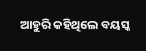ଆହୁରି କହିଥିଲେ ବୟସ୍କ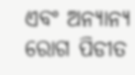ଏବଂ ଅନ୍ୟାନ୍ୟ ରୋଗ ପିଡୀତ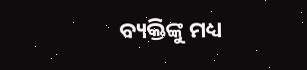ବ୍ୟକ୍ତିଙ୍କୁ ମଧ୍ୟ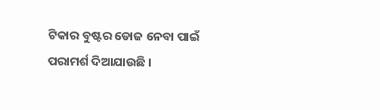ଟିକାର ବୁଷ୍ଟର ଡୋଜ ନେବା ପାଇଁ ପରାମର୍ଶ ଦିଆଯାଉଛି ।